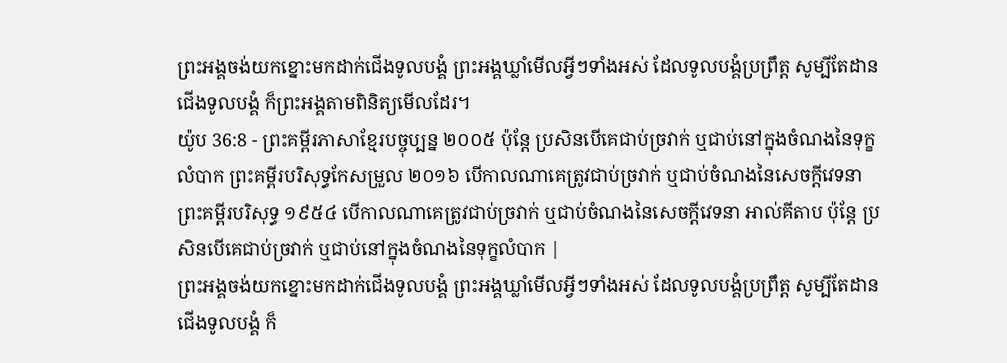ព្រះអង្គចង់យកខ្នោះមកដាក់ជើងទូលបង្គំ ព្រះអង្គឃ្លាំមើលអ្វីៗទាំងអស់ ដែលទូលបង្គំប្រព្រឹត្ត សូម្បីតែដានជើងទូលបង្គំ ក៏ព្រះអង្គតាមពិនិត្យមើលដែរ។
យ៉ូប 36:8 - ព្រះគម្ពីរភាសាខ្មែរបច្ចុប្បន្ន ២០០៥ ប៉ុន្តែ ប្រសិនបើគេជាប់ច្រវាក់ ឬជាប់នៅក្នុងចំណងនៃទុក្ខលំបាក ព្រះគម្ពីរបរិសុទ្ធកែសម្រួល ២០១៦ បើកាលណាគេត្រូវជាប់ច្រវាក់ ឬជាប់ចំណងនៃសេចក្ដីវេទនា ព្រះគម្ពីរបរិសុទ្ធ ១៩៥៤ បើកាលណាគេត្រូវជាប់ច្រវាក់ ឬជាប់ចំណងនៃសេចក្ដីវេទនា អាល់គីតាប ប៉ុន្តែ ប្រសិនបើគេជាប់ច្រវាក់ ឬជាប់នៅក្នុងចំណងនៃទុក្ខលំបាក |
ព្រះអង្គចង់យកខ្នោះមកដាក់ជើងទូលបង្គំ ព្រះអង្គឃ្លាំមើលអ្វីៗទាំងអស់ ដែលទូលបង្គំប្រព្រឹត្ត សូម្បីតែដានជើងទូលបង្គំ ក៏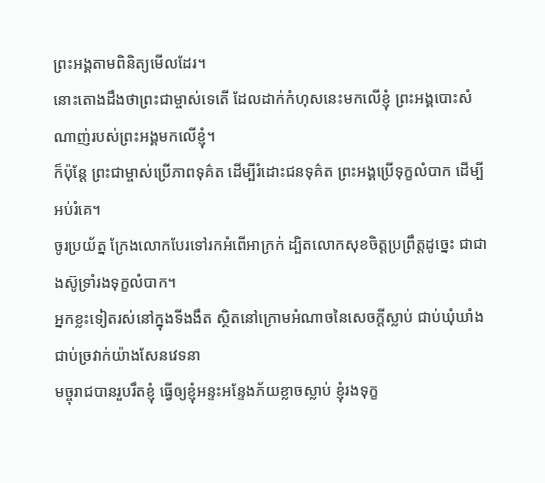ព្រះអង្គតាមពិនិត្យមើលដែរ។
នោះតោងដឹងថាព្រះជាម្ចាស់ទេតើ ដែលដាក់កំហុសនេះមកលើខ្ញុំ ព្រះអង្គបោះសំណាញ់របស់ព្រះអង្គមកលើខ្ញុំ។
ក៏ប៉ុន្តែ ព្រះជាម្ចាស់ប្រើភាពទុគ៌ត ដើម្បីរំដោះជនទុគ៌ត ព្រះអង្គប្រើទុក្ខលំបាក ដើម្បីអប់រំគេ។
ចូរប្រយ័ត្ន ក្រែងលោកបែរទៅរកអំពើអាក្រក់ ដ្បិតលោកសុខចិត្តប្រព្រឹត្តដូច្នេះ ជាជាងស៊ូទ្រាំរងទុក្ខលំបាក។
អ្នកខ្លះទៀតរស់នៅក្នុងទីងងឹត ស្ថិតនៅក្រោមអំណាចនៃសេចក្ដីស្លាប់ ជាប់ឃុំឃាំង ជាប់ច្រវាក់យ៉ាងសែនវេទនា
មច្ចុរាជបានរួបរឹតខ្ញុំ ធ្វើឲ្យខ្ញុំអន្ទះអន្ទែងភ័យខ្លាចស្លាប់ ខ្ញុំរងទុក្ខ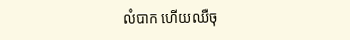លំបាក ហើយឈឺចុ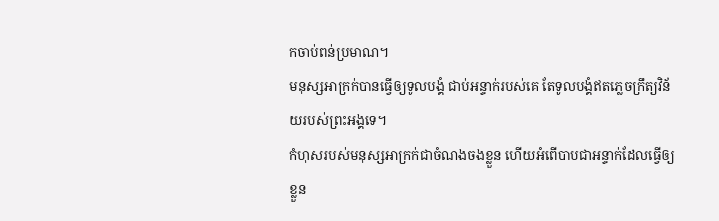កចាប់ពន់ប្រមាណ។
មនុស្សអាក្រក់បានធ្វើឲ្យទូលបង្គំ ជាប់អន្ទាក់របស់គេ តែទូលបង្គំឥតភ្លេចក្រឹត្យវិន័យរបស់ព្រះអង្គទេ។
កំហុសរបស់មនុស្សអាក្រក់ជាចំណងចងខ្លួន ហើយអំពើបាបជាអន្ទាក់ដែលធ្វើឲ្យខ្លួន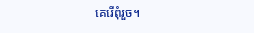គេរើពុំរួច។